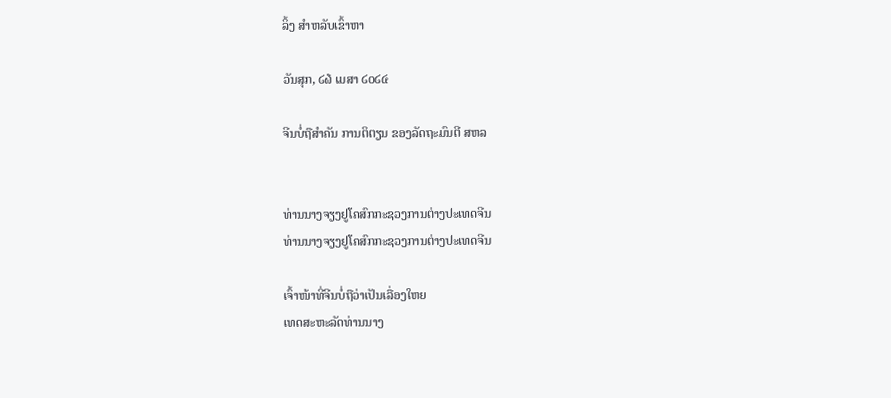ລິ້ງ ສຳຫລັບເຂົ້າຫາ

ວັນສຸກ, ໒໖ ເມສາ ໒໐໒໔

ຈີນບໍ່ຖືສຳຄັນ ການຕິຕຽນ ຂອງລັດຖະມົນຕີ ສຫລ


ທ່ານນາງຈຽງຢູໂຄສົກກະຊວງການຕ່າງປະເທດຈີນ
ທ່ານນາງຈຽງຢູໂຄສົກກະຊວງການຕ່າງປະເທດຈີນ

ເຈົ້າໜ້າທີ່ຈີນບໍ່ຖືວ່າເປັນເລື່ອງໃຫຍ
ເທດສະຫະລັດທ່ານນາງ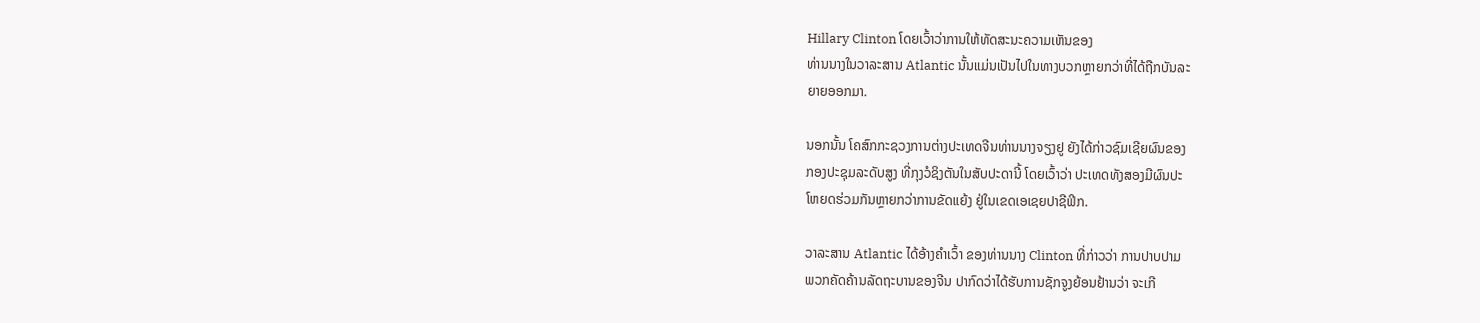Hillary Clinton ໂດຍເວົ້າວ່າການໃຫ້ທັດສະນະຄວາມເຫັນຂອງ
ທ່ານນາງໃນວາລະສານ Atlantic ນັ້ນແມ່ນເປັນໄປໃນທາງບວກຫຼາຍກວ່າທີ່ໄດ້ຖືກບັນລະ
ຍາຍອອກມາ.

ນອກນັ້ນ ໂຄສົກກະຊວງການຕ່າງປະເທດຈີນທ່ານນາງຈຽງຢູ ຍັງໄດ້ກ່າວຊົມເຊີຍຜົນຂອງ
ກອງປະຊຸມລະດັບສູງ ທີ່ກຸງວໍຊິງຕັນໃນສັບປະດານີ້ ໂດຍເວົ້າວ່າ ປະເທດທັງສອງມີຜົນປະ
ໂຫຍດຮ່ວມກັນຫຼາຍກວ່າການຂັດແຍ້ງ ຢູ່ໃນເຂດເອເຊຍປາຊີຟິກ.

ວາລະສານ Atlantic ໄດ້ອ້າງຄຳເວົ້າ ຂອງທ່ານນາງ Clinton ທີ່ກ່າວວ່າ ການປາບປາມ
ພວກຄັດຄ້ານລັດຖະບານຂອງຈີນ ປາກົດວ່າໄດ້ຮັບການຊັກຈູງຍ້ອນຢ້ານວ່າ ຈະເກີ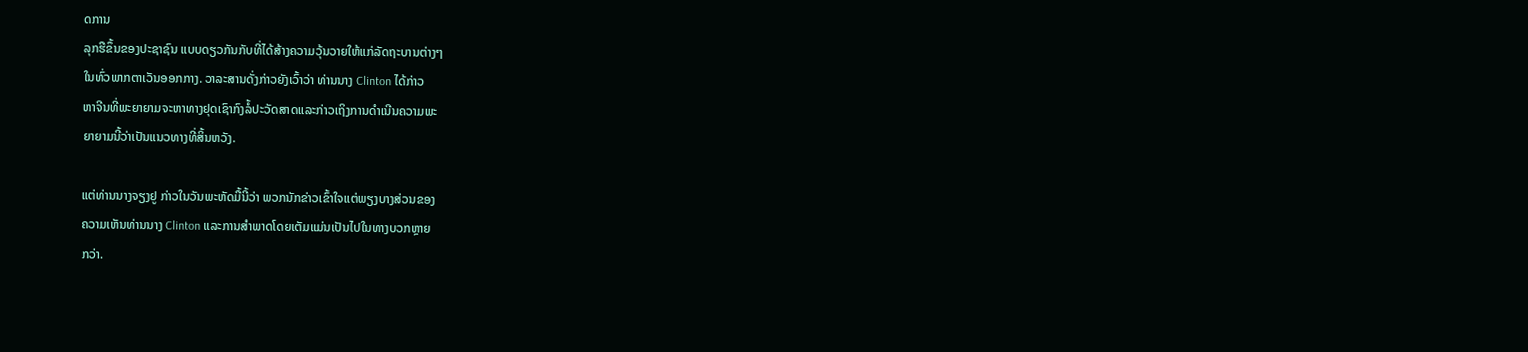ດການ
ລຸກຮືຂຶ້ນຂອງປະຊາຊົນ ແບບດຽວກັນກັບທີ່ໄດ້ສ້າງຄວາມວຸ້ນວາຍໃຫ້ແກ່ລັດຖະບານຕ່າງໆ
ໃນທົ່ວພາກຕາເວັນອອກກາງ. ວາລະສານດັ່ງກ່າວຍັງເວົ້າວ່າ ທ່ານນາງ Clinton ໄດ້ກ່າວ
ຫາຈີນທີ່ພະຍາຍາມຈະຫາທາງຢຸດເຊົາກົງລໍ້ປະວັດສາດແລະກ່າວເຖິງການດຳເນີນຄວາມພະ
ຍາຍາມນີ້ວ່າເປັນແນວທາງທີ່ສິ້ນຫວັງ.

ແຕ່ທ່ານນາງຈຽງຢູ ກ່າວໃນວັນພະຫັດມື້ນີ້ວ່າ ພວກນັກຂ່າວເຂົ້າໃຈແຕ່ພຽງບາງສ່ວນຂອງ
ຄວາມເຫັນທ່ານນາງ Clinton ແລະການສຳພາດໂດຍເຕັມແມ່ນເປັນໄປໃນທາງບວກຫຼາຍ
ກວ່າ.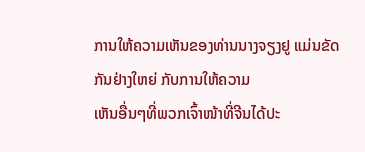ການໃຫ້ຄວາມເຫັນຂອງທ່ານນາງຈຽງຢູ ແມ່ນຂັດກັນຢ່າງໃຫຍ່ ກັບການໃຫ້ຄວາມ
ເຫັນອື່ນໆທີ່ພວກເຈົ້າໜ້າທີ່ຈີນໄດ້ປະ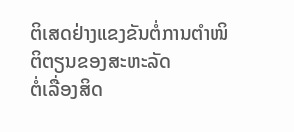ຕິເສດຢ່າງແຂງຂັນຕໍ່ການຕຳໜິຕິຕຽນຂອງສະຫະລັດ
ຕໍ່ເລື່ອງສິດ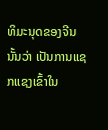ທິມະນຸດຂອງຈີນນັ້ນວ່າ ເປັນການແຊກແຊງເຂົ້າໃນ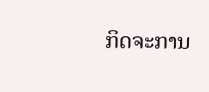ກິດຈະການ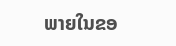ພາຍໃນຂອ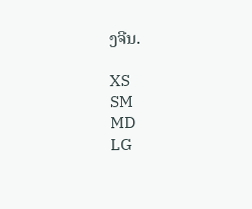ງຈີນ.

XS
SM
MD
LG